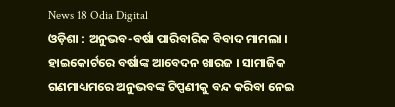News 18 Odia Digital
ଓଡ଼ିଶା : ଅନୁଭବ-ବର୍ଷା ପାରିବାରିକ ବିବାଦ ମାମଲା । ହାଇକୋର୍ଟରେ ବର୍ଷାଙ୍କ ଆବେଦନ ଖାରଜ । ସାମାଜିକ ଗଣମାଧ୍ୟମରେ ଅନୁଭବଙ୍କ ଟିପ୍ପଣୀକୁ ବନ୍ଦ କରିବା ନେଇ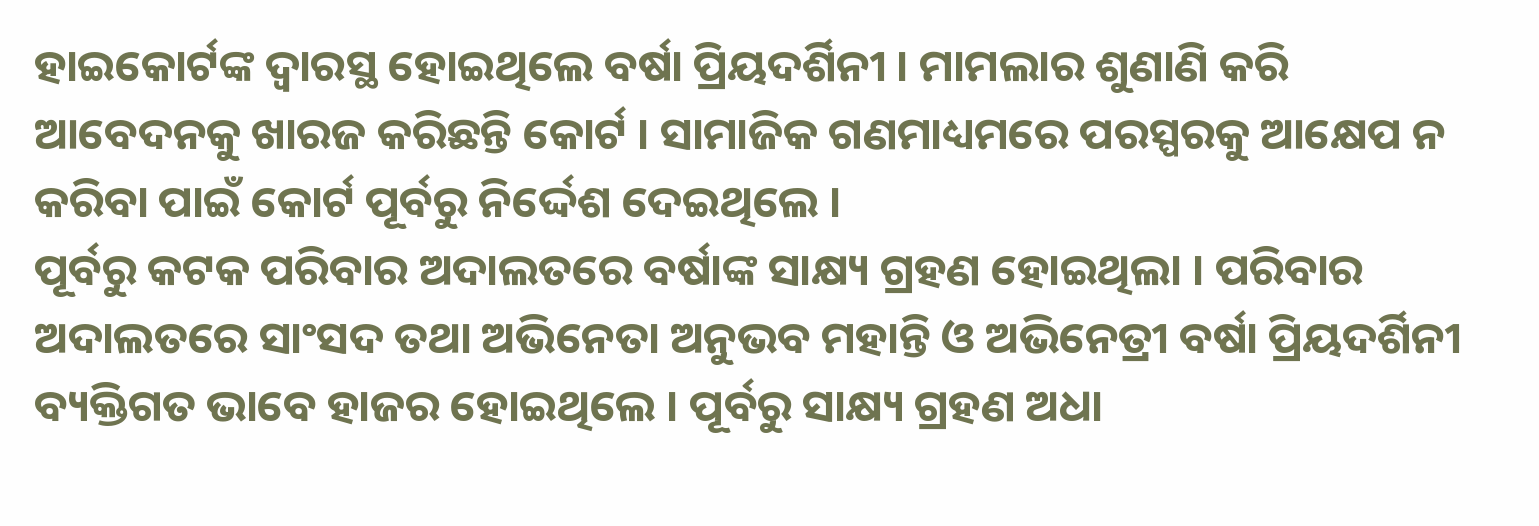ହାଇକୋର୍ଟଙ୍କ ଦ୍ବାରସ୍ଥ ହୋଇଥିଲେ ବର୍ଷା ପ୍ରିୟଦର୍ଶିନୀ । ମାମଲାର ଶୁଣାଣି କରି ଆବେଦନକୁ ଖାରଜ କରିଛନ୍ତି କୋର୍ଟ । ସାମାଜିକ ଗଣମାଧ୍ୟମରେ ପରସ୍ପରକୁ ଆକ୍ଷେପ ନ କରିବା ପାଇଁ କୋର୍ଟ ପୂର୍ବରୁ ନିର୍ଦ୍ଦେଶ ଦେଇଥିଲେ ।
ପୂର୍ବରୁ କଟକ ପରିବାର ଅଦାଲତରେ ବର୍ଷାଙ୍କ ସାକ୍ଷ୍ୟ ଗ୍ରହଣ ହୋଇଥିଲା । ପରିବାର ଅଦାଲତରେ ସାଂସଦ ତଥା ଅଭିନେତା ଅନୁଭବ ମହାନ୍ତି ଓ ଅଭିନେତ୍ରୀ ବର୍ଷା ପ୍ରିୟଦର୍ଶିନୀ ବ୍ୟକ୍ତିଗତ ଭାବେ ହାଜର ହୋଇଥିଲେ । ପୂର୍ବରୁ ସାକ୍ଷ୍ୟ ଗ୍ରହଣ ଅଧା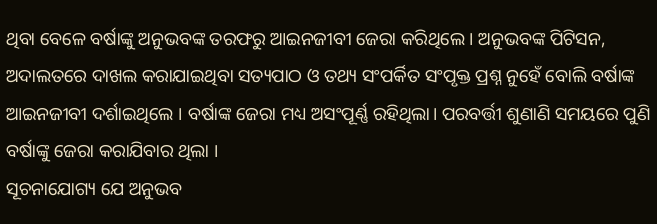ଥିବା ବେଳେ ବର୍ଷାଙ୍କୁ ଅନୁଭବଙ୍କ ତରଫରୁ ଆଇନଜୀବୀ ଜେରା କରିଥିଲେ। ଅନୁଭବଙ୍କ ପିଟିସନ, ଅଦାଲତରେ ଦାଖଲ କରାଯାଇଥିବା ସତ୍ୟପାଠ ଓ ତଥ୍ୟ ସଂପର୍କିତ ସଂପୃକ୍ତ ପ୍ରଶ୍ନ ନୁହେଁ ବୋଲି ବର୍ଷାଙ୍କ ଆଇନଜୀବୀ ଦର୍ଶାଇଥିଲେ । ବର୍ଷାଙ୍କ ଜେରା ମଧ୍ୟ ଅସଂପୂର୍ଣ୍ଣ ରହିଥିଲା। ପରବର୍ତ୍ତୀ ଶୁଣାଣି ସମୟରେ ପୁଣି ବର୍ଷାଙ୍କୁ ଜେରା କରାଯିବାର ଥିଲା ।
ସୂଚନାଯୋଗ୍ୟ ଯେ ଅନୁଭବ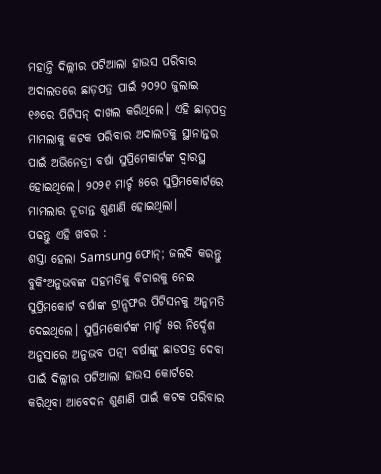ମହାନ୍ତି ଦିଲ୍ଲୀର ପଟିଆଲା ହାଉସ ପରିବାର ଅଦାଲତରେ ଛାଡ଼ପତ୍ର ପାଇଁ ୨୦୨୦ ଜୁଲାଇ ୧୬ରେ ପିଟିସନ୍ ଦାଖଲ କରିଥିଲେ। ଏହି ଛାଡ଼ପତ୍ର ମାମଲାକୁ କଟକ ପରିବାର ଅଦାଲତକୁ ସ୍ଥାନାନ୍ତର ପାଇଁ ଅଭିନେତ୍ରୀ ବର୍ଷା ସୁପ୍ରିମେକାର୍ଟଙ୍କ ଦ୍ବାରସ୍ଥ ହୋଇଥିଲେ। ୨୦୨୧ ମାର୍ଚ୍ଚ ୫ରେ ସୁପ୍ରିମକୋର୍ଟରେ ମାମଲାର ଚୂଡାନ୍ତ ଶୁଣାଣି ହୋଇଥିଲା।
ପଢନ୍ତୁ ଏହି ଖବର :
ଶସ୍ତା ହେଲା Samsung ଫୋନ୍; ଜଲଦି କରନ୍ତୁ ବୁକିଂଅନୁଭବଙ୍କ ସହମତିକୁ ବିଚାରକୁ ନେଇ ସୁପ୍ରିମକୋର୍ଟ ବର୍ଷାଙ୍କ ଟ୍ରାନ୍ସଫର ପିଟିସନକୁ ଅନୁମତି ଦେଇଥିଲେ। ସୁପ୍ରିମକୋର୍ଟଙ୍କ ମାର୍ଚ୍ଚ ୫ର ନିର୍ଦ୍ଦେଶ ଅନୁସାରେ ଅନୁଭବ ପତ୍ନୀ ବର୍ଷାଙ୍କୁ ଛାଡପତ୍ର ଦେବା ପାଇଁ ଦିଲ୍ଲୀର ପଟିଆଲା ହାଉସ କୋର୍ଟରେ କରିଥିବା ଆବେଦନ ଶୁଣାଣି ପାଇଁ କଟକ ପରିବାର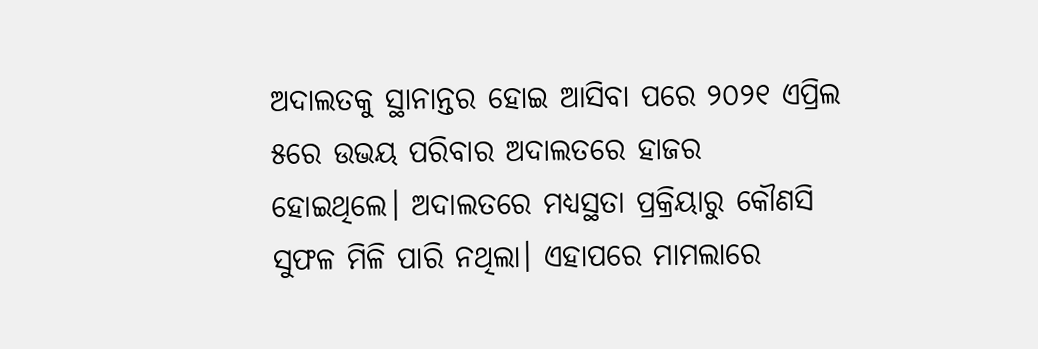ଅଦାଲତକୁ ସ୍ଥାନାନ୍ତର ହୋଇ ଆସିବା ପରେ ୨୦୨୧ ଏପ୍ରିଲ ୫ରେ ଉଭୟ ପରିବାର ଅଦାଲତରେ ହାଜର ହୋଇଥିଲେ। ଅଦାଲତରେ ମଧ୍ୟସ୍ଥତା ପ୍ରକ୍ରିୟାରୁ କୌଣସି ସୁଫଳ ମିଳି ପାରି ନଥିଲା। ଏହାପରେ ମାମଲାରେ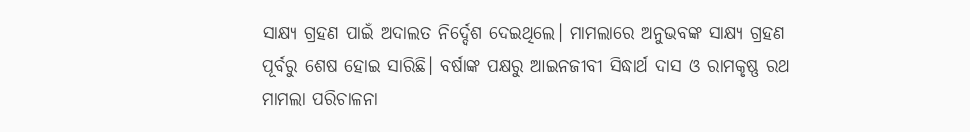ସାକ୍ଷ୍ୟ ଗ୍ରହଣ ପାଇଁ ଅଦାଲତ ନିର୍ଦ୍ଦେଶ ଦେଇଥିଲେ। ମାମଲାରେ ଅନୁଭବଙ୍କ ସାକ୍ଷ୍ୟ ଗ୍ରହଣ ପୂର୍ବରୁ ଶେଷ ହୋଇ ସାରିଛି। ବର୍ଷାଙ୍କ ପକ୍ଷରୁ ଆଇନଜୀବୀ ସିଦ୍ଧାର୍ଥ ଦାସ ଓ ରାମକୃଷ୍ଣ ରଥ ମାମଲା ପରିଚାଳନା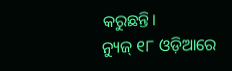କରୁଛନ୍ତି।
ନ୍ୟୁଜ୍ ୧୮ ଓଡ଼ିଆରେ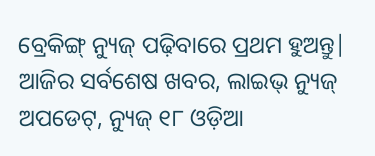ବ୍ରେକିଙ୍ଗ୍ ନ୍ୟୁଜ୍ ପଢ଼ିବାରେ ପ୍ରଥମ ହୁଅନ୍ତୁ| ଆଜିର ସର୍ବଶେଷ ଖବର, ଲାଇଭ୍ ନ୍ୟୁଜ୍ ଅପଡେଟ୍, ନ୍ୟୁଜ୍ ୧୮ ଓଡ଼ିଆ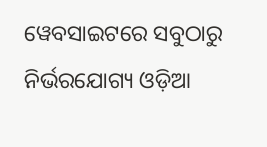ୱେବସାଇଟରେ ସବୁଠାରୁ ନିର୍ଭରଯୋଗ୍ୟ ଓଡ଼ିଆ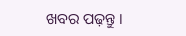ଖବର ପଢ଼ନ୍ତୁ ।